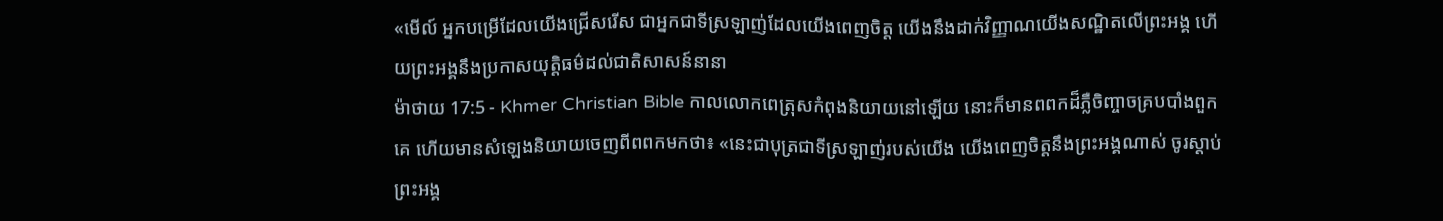«មើល៍ អ្នកបម្រើដែលយើងជ្រើសរើស ជាអ្នកជាទីស្រឡាញ់ដែលយើងពេញចិត្ត យើងនឹងដាក់វិញ្ញាណយើងសណ្ឋិតលើព្រះអង្គ ហើយព្រះអង្គនឹងប្រកាសយុត្តិធម៌ដល់ជាតិសាសន៍នានា
ម៉ាថាយ 17:5 - Khmer Christian Bible កាលលោកពេត្រុសកំពុងនិយាយនៅឡើយ នោះក៏មានពពកដ៏ភ្លឺចិញ្ចាចគ្របបាំងពួកគេ ហើយមានសំឡេងនិយាយចេញពីពពកមកថា៖ «នេះជាបុត្រជាទីស្រឡាញ់របស់យើង យើងពេញចិត្តនឹងព្រះអង្គណាស់ ចូរស្ដាប់ព្រះអង្គ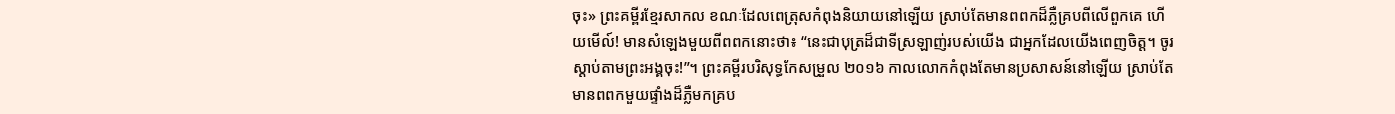ចុះ» ព្រះគម្ពីរខ្មែរសាកល ខណៈដែលពេត្រុសកំពុងនិយាយនៅឡើយ ស្រាប់តែមានពពកដ៏ភ្លឺគ្របពីលើពួកគេ ហើយមើល៍! មានសំឡេងមួយពីពពកនោះថា៖ “នេះជាបុត្រដ៏ជាទីស្រឡាញ់របស់យើង ជាអ្នកដែលយើងពេញចិត្ត។ ចូរស្ដាប់តាមព្រះអង្គចុះ!”។ ព្រះគម្ពីរបរិសុទ្ធកែសម្រួល ២០១៦ កាលលោកកំពុងតែមានប្រសាសន៍នៅឡើយ ស្រាប់តែមានពពកមួយផ្ទាំងដ៏ភ្លឺមកគ្រប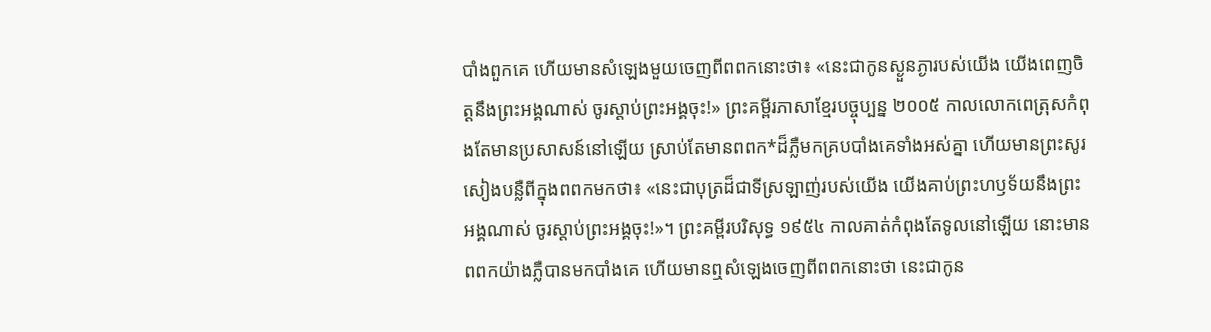បាំងពួកគេ ហើយមានសំឡេងមួយចេញពីពពកនោះថា៖ «នេះជាកូនស្ងួនភ្ងារបស់យើង យើងពេញចិត្តនឹងព្រះអង្គណាស់ ចូរស្តាប់ព្រះអង្គចុះ!» ព្រះគម្ពីរភាសាខ្មែរបច្ចុប្បន្ន ២០០៥ កាលលោកពេត្រុសកំពុងតែមានប្រសាសន៍នៅឡើយ ស្រាប់តែមានពពក*ដ៏ភ្លឺមកគ្របបាំងគេទាំងអស់គ្នា ហើយមានព្រះសូរសៀងបន្លឺពីក្នុងពពកមកថា៖ «នេះជាបុត្រដ៏ជាទីស្រឡាញ់របស់យើង យើងគាប់ព្រះហឫទ័យនឹងព្រះអង្គណាស់ ចូរស្ដាប់ព្រះអង្គចុះ!»។ ព្រះគម្ពីរបរិសុទ្ធ ១៩៥៤ កាលគាត់កំពុងតែទូលនៅឡើយ នោះមានពពកយ៉ាងភ្លឺបានមកបាំងគេ ហើយមានឮសំឡេងចេញពីពពកនោះថា នេះជាកូន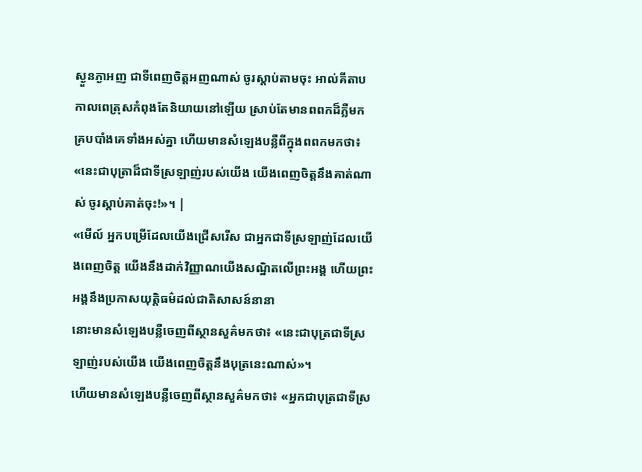ស្ងួនភ្ងាអញ ជាទីពេញចិត្តអញណាស់ ចូរស្តាប់តាមចុះ អាល់គីតាប កាលពេត្រុសកំពុងតែនិយាយនៅឡើយ ស្រាប់តែមានពពកដ៏ភ្លឺមកគ្របបាំងគេទាំងអស់គ្នា ហើយមានសំឡេងបន្លឺពីក្នុងពពកមកថា៖ «នេះជាបុត្រាដ៏ជាទីស្រឡាញ់របស់យើង យើងពេញចិត្តនឹងគាត់ណាស់ ចូរស្ដាប់គាត់ចុះ!»។ |
«មើល៍ អ្នកបម្រើដែលយើងជ្រើសរើស ជាអ្នកជាទីស្រឡាញ់ដែលយើងពេញចិត្ត យើងនឹងដាក់វិញ្ញាណយើងសណ្ឋិតលើព្រះអង្គ ហើយព្រះអង្គនឹងប្រកាសយុត្តិធម៌ដល់ជាតិសាសន៍នានា
នោះមានសំឡេងបន្លឺចេញពីស្ថានសួគ៌មកថា៖ «នេះជាបុត្រជាទីស្រឡាញ់របស់យើង យើងពេញចិត្ដនឹងបុត្រនេះណាស់»។
ហើយមានសំឡេងបន្លឺចេញពីស្ថានសួគ៌មកថា៖ «អ្នកជាបុត្រជាទីស្រ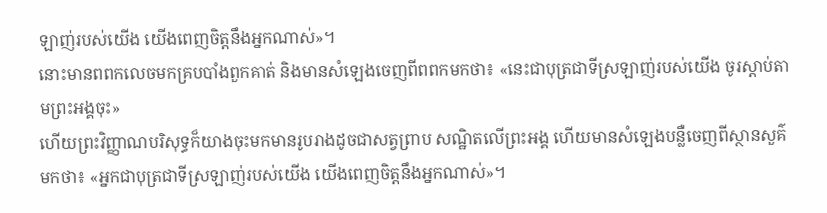ឡាញ់របស់យើង យើងពេញចិត្ដនឹងអ្នកណាស់»។
នោះមានពពកលេចមកគ្របបាំងពួកគាត់ និងមានសំឡេងចេញពីពពកមកថា៖ «នេះជាបុត្រជាទីស្រឡាញ់របស់យើង ចូរស្ដាប់តាមព្រះអង្គចុះ»
ហើយព្រះវិញ្ញាណបរិសុទ្ធក៏យាងចុះមកមានរូបរាងដូចជាសត្វព្រាប សណ្ឋិតលើព្រះអង្គ ហើយមានសំឡេងបន្លឺចេញពីស្ថានសួគ៌មកថា៖ «អ្នកជាបុត្រជាទីស្រឡាញ់របស់យើង យើងពេញចិត្ដនឹងអ្នកណាស់»។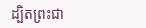ដ្បិតព្រះជា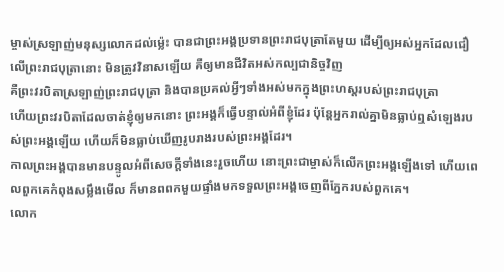ម្ចាស់ស្រឡាញ់មនុស្សលោកដល់ម៉្លេះ បានជាព្រះអង្គប្រទានព្រះរាជបុត្រាតែមួយ ដើម្បីឲ្យអស់អ្នកដែលជឿលើព្រះរាជបុត្រានោះ មិនត្រូវវិនាសឡើយ គឺឲ្យមានជីវិតអស់កល្បជានិច្ចវិញ
គឺព្រះវរបិតាស្រឡាញ់ព្រះរាជបុត្រា និងបានប្រគល់អ្វីៗទាំងអស់មកក្នុងព្រះហស្ដរបស់ព្រះរាជបុត្រា
ហើយព្រះវរបិតាដែលចាត់ខ្ញុំឲ្យមកនោះ ព្រះអង្គក៏ធ្វើបន្ទាល់អំពីខ្ញុំដែរ ប៉ុន្ដែអ្នករាល់គ្នាមិនធ្លាប់ឮសំឡេងរបស់ព្រះអង្គឡើយ ហើយក៏មិនធ្លាប់ឃើញរូបរាងរបស់ព្រះអង្គដែរ។
កាលព្រះអង្គបានមានបន្ទូលអំពីសេចក្ដីទាំងនេះរួចហើយ នោះព្រះជាម្ចាស់ក៏លើកព្រះអង្គឡើងទៅ ហើយពេលពួកគេកំពុងសម្លឹងមើល ក៏មានពពកមួយផ្ទាំងមកទទួលព្រះអង្គចេញពីភ្នែករបស់ពួកគេ។
លោក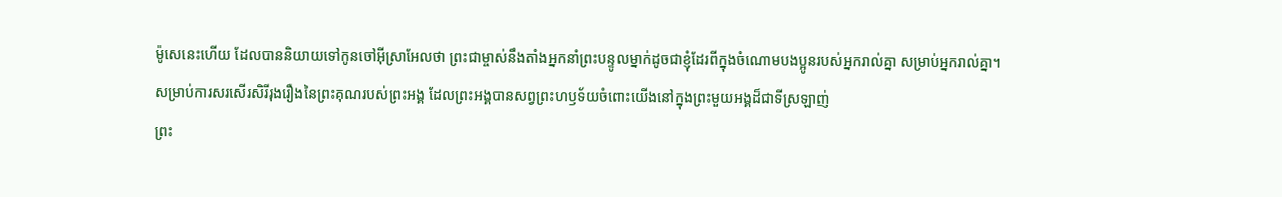ម៉ូសេនេះហើយ ដែលបាននិយាយទៅកូនចៅអ៊ីស្រាអែលថា ព្រះជាម្ចាស់នឹងតាំងអ្នកនាំព្រះបន្ទូលម្នាក់ដូចជាខ្ញុំដែរពីក្នុងចំណោមបងប្អូនរបស់អ្នករាល់គ្នា សម្រាប់អ្នករាល់គ្នា។
សម្រាប់ការសរសើរសិរីរុងរឿងនៃព្រះគុណរបស់ព្រះអង្គ ដែលព្រះអង្គបានសព្វព្រះហឫទ័យចំពោះយើងនៅក្នុងព្រះមួយអង្គដ៏ជាទីស្រឡាញ់
ព្រះ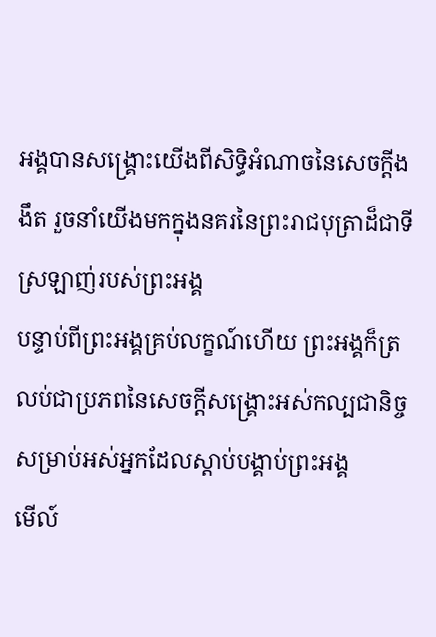អង្គបានសង្គ្រោះយើងពីសិទ្ធិអំណាចនៃសេចក្ដីងងឹត រួចនាំយើងមកក្នុងនគរនៃព្រះរាជបុត្រាដ៏ជាទីស្រឡាញ់របស់ព្រះអង្គ
បន្ទាប់ពីព្រះអង្គគ្រប់លក្ខណ៍ហើយ ព្រះអង្គក៏ត្រលប់ជាប្រភពនៃសេចក្ដីសង្គ្រោះអស់កល្បជានិច្ចសម្រាប់អស់អ្នកដែលស្ដាប់បង្គាប់ព្រះអង្គ
មើល៍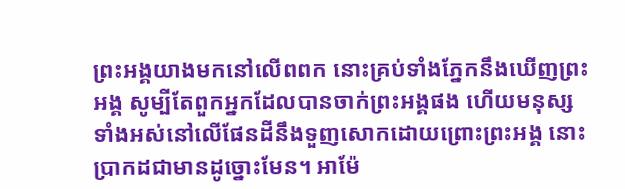ព្រះអង្គយាងមកនៅលើពពក នោះគ្រប់ទាំងភ្នែកនឹងឃើញព្រះអង្គ សូម្បីតែពួកអ្នកដែលបានចាក់ព្រះអង្គផង ហើយមនុស្សទាំងអស់នៅលើផែនដីនឹងទួញសោកដោយព្រោះព្រះអង្គ នោះប្រាកដជាមានដូច្នោះមែន។ អាម៉ែ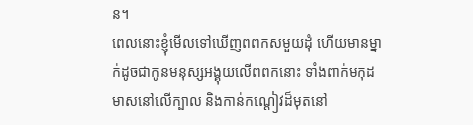ន។
ពេលនោះខ្ញុំមើលទៅឃើញពពកសមួយដុំ ហើយមានម្នាក់ដូចជាកូនមនុស្សអង្គុយលើពពកនោះ ទាំងពាក់មកុដមាសនៅលើក្បាល និងកាន់កណ្ដៀវដ៏មុតនៅ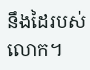នឹងដៃរបស់លោក។